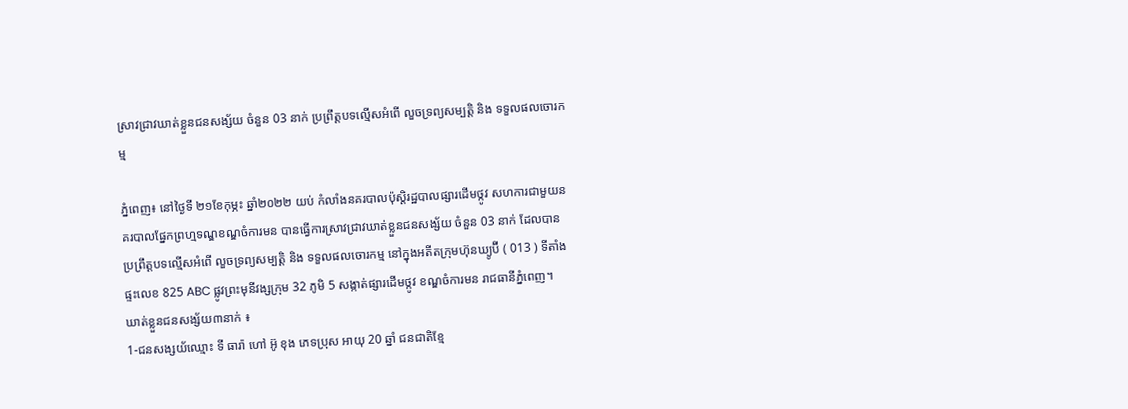ស្រាវជ្រាវឃាត់ខ្លួនជនសង្ស័យ ចំនួន 03 នាក់ ប្រព្រឹត្តបទល្មើសអំពើ លួចទ្រព្យសម្បត្តិ និង ទទួលផលចោរកម្ម

ភ្នំពេញ៖ នៅថ្ងៃទី ២១ខែកុម្ភះ ឆ្នាំ២០២២ យប់ កំលាំងនគរបាលប៉ុស្តិរដ្ឋបាលផ្សារដើមថ្កូវ សហការជាមួយនគរបាលផ្នែកព្រហ្មទណ្ឌខណ្ឌចំការមន បានធ្វើការស្រាវជ្រាវឃាត់ខ្លួនជនសង្ស័យ ចំនួន 03 នាក់ ដែលបានប្រព្រឹត្តបទល្មើសអំពើ លួចទ្រព្យសម្បត្តិ និង ទទួលផលចោរកម្ម នៅក្នុងអតីតក្រុមហ៊ុនឃ្យូប៊ី ( 013 ) ទីតាំងផ្ទះលេខ 825 ABC ផ្លូវព្រះមុនីវង្សក្រុម 32 ភូមិ 5 សង្កាត់ផ្សារដើមថ្កូវ ខណ្ឌចំការមន រាជធានីភ្នំពេញ។
ឃាត់ខ្លួនជនសង្ស័យ៣នាក់ ៖
1-ជនសង្សយ័ឈ្មោះ ទី ធារ៉ា ហៅ អ៊ូ ខុង ភេទប្រុស អាយុ 20 ឆ្នាំ ជនជាតិខ្មែ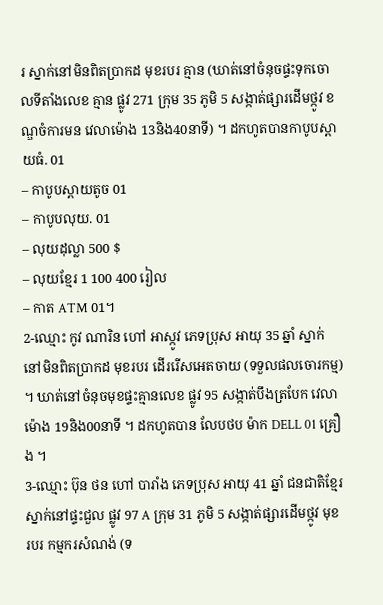រ ស្នាក់នៅមិនពិតប្រាកដ មុខរបរ គ្មាន (ឃាត់នៅចំនុចផ្ទះទុកចោលទីតាំងលេខ គ្មាន ផ្លូវ 271 ក្រុម 35 ភូមិ 5 សង្កាត់ផ្សារដើមថ្កូវ ខណ្ឌចំការមន វេលាម៉ោង 13និង40នាទី) ។ ដកហូតបានកាបូបស្ពាយធំ. 01
– កាបូបស្ពាយតូច 01
– កាបូបលុយ. 01
– លុយដុល្លា 500 $
– លុយខ្មែរ 1 100 400 រៀល
– កាត ATM 01។
2-ឈ្មោះ កូវ ណារិន ហៅ អាស្កូវ ភេទប្រុស អាយុ 35 ឆ្នាំ ស្នាក់នៅមិនពិតប្រាកដ មុខរបរ ដើររើសអេតចាយ (ទទួលផលចោរកម្ម) ។ ឃាត់នៅចំនុចមុខផ្ទះគ្មានលេខ ផ្លូវ 95 សង្កាត់បឹងត្របែក វេលាម៉ោង 19និង00នាទី ។ ដកហូតបាន លែបថប ម៉ាក DELL 01 គ្រឿង ។
3-ឈ្មោះ ប៊ុន ថន ហៅ បារាំង ភេទប្រុស អាយុ 41 ឆ្នាំ ជនជាតិខ្មែរ ស្នាក់នៅផ្ទះជួល ផ្លូវ 97 A ក្រុម 31 ភូមិ 5 សង្កាត់ផ្សារដើមថ្កូវ មុខរបរ កម្មករសំណង់ (ទ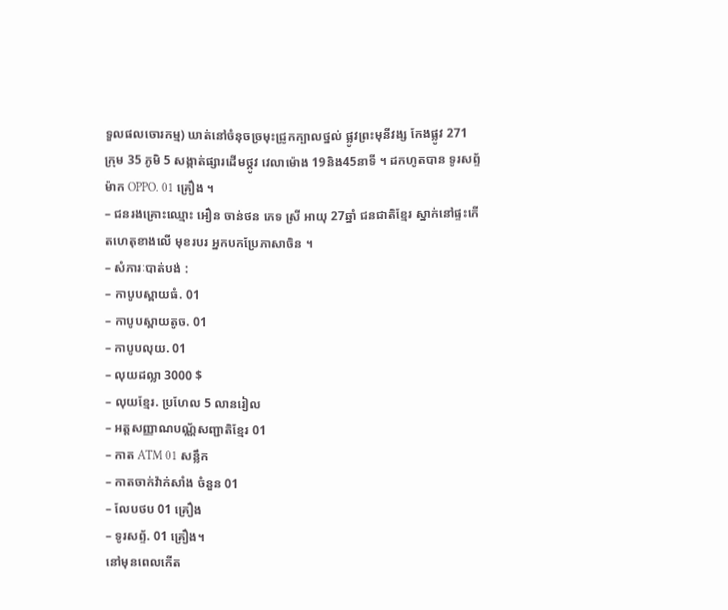ទួលផលចោរកម្ម) ឃាត់នៅចំនុចច្រមុះជ្រូកក្បាលថ្នល់ ផ្លូវព្រះមុនីវង្ស កែងផ្លូវ 271 ក្រុម 35 ភូមិ 5 សង្កាត់ផ្សារដើមថ្កូវ វេលាម៉ោង 19និង45នាទី ។ ដកហូតបាន ទូរសព្ទ័ ម៉ាក OPPO. 01 គ្រឿង ។
– ជនរងគ្រោះឈ្មោះ អឿន ចាន់ថន ភេទ ស្រី អាយុ 27ឆ្នាំ ជនជាតិខ្មែរ ស្នាក់នៅផ្ទះកើតហេតុខាងលើ មុខរបរ អ្នកបកប្រែភាសាចិន ។
– សំភារៈបាត់បង់ :
– កាបូបស្ពាយធំ. 01
– កាបូបស្ពាយតូច. 01
– កាបូបលុយ. 01
– លុយដល្លា 3000 $
– លុយខ្មែរ. ប្រហែល 5 លានរៀល
– អត្តសញ្ញាណបណ្ណ័សញ្ជាតិខ្មែរ 01
– កាត ATM 01 សន្លឹក
– កាតចាក់វ៉ាក់សាំង ចំនួន 01
– លែបថប 01 គ្រឿង
– ទូរសព្ទ័. 01 គ្រឿង។
នៅមុនពេលកើត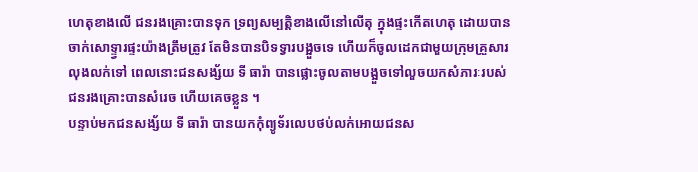ហេតុខាងលើ ជនរងគ្រោះបានទុក ទ្រព្យសម្បត្តិខាងលើនៅលើតុ ក្នុងផ្ទះកើតហេតុ ដោយបានចាក់សោទ្ទ្វារផ្ទះយ៉ាងត្រឹមត្រូវ តែមិនបានបិទទ្វារបង្អួចទេ ហើយក៏ចូលដេកជាមួយក្រុមគ្រួសារ លុងលក់ទៅ ពេលនោះជនសង្ស័យ ទី ធារ៉ា បានផ្លោះចូលតាមបង្អួចទៅលួចយកសំភារៈរបស់ជនរងគ្រោះបានសំរេច ហើយគេចខ្លួន ។
បន្ទាប់មកជនសង្ស័យ ទី ធារ៉ា បានយកកុំព្យូទ័រលេបថប់លក់អោយជនស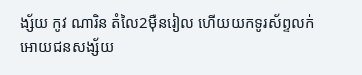ង្ស័យ កូវ ណារិន តំលៃ2ម៉ឺនរៀល ហើយយកទូរស័ព្ទលក់អោយជនសង្ស័យ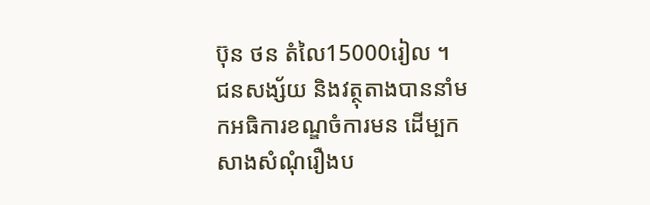ប៊ុន ថន តំលៃ15000រៀល ។
ជនសង្ស័យ និងវត្ថុតាងបាននាំមកអធិការខណ្ឌចំការមន ដើម្បកសាងសំណុំរឿងប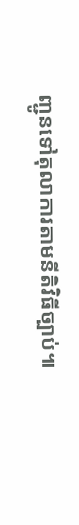ញ្ជូនទៅតុលាការតាមនីតិវិធីច្បាប់៕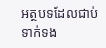អត្ថបទដែលជាប់ទាក់ទង